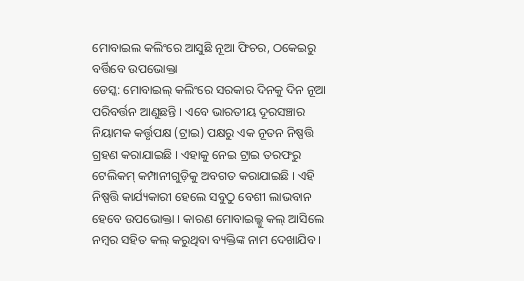ମୋବାଇଲ କଲିଂରେ ଆସୁଛି ନୂଆ ଫିଚର, ଠକେଇରୁ ବର୍ତ୍ତିବେ ଉପଭୋକ୍ତା
ଡେସ୍କ: ମୋବାଇଲ୍ କଲିଂରେ ସରକାର ଦିନକୁ ଦିନ ନୂଆ ପରିବର୍ତ୍ତନ ଆଣୁଛନ୍ତି । ଏବେ ଭାରତୀୟ ଦୂରସଞ୍ଚାର ନିୟାମକ କର୍ତ୍ତୃପକ୍ଷ (ଟ୍ରାଇ) ପକ୍ଷରୁ ଏକ ନୂତନ ନିଷ୍ପତ୍ତି ଗ୍ରହଣ କରାଯାଇଛି । ଏହାକୁ ନେଇ ଟ୍ରାଇ ତରଫରୁ ଟେଲିକମ୍ କମ୍ପାନୀଗୁଡ଼ିକୁ ଅବଗତ କରାଯାଇଛି । ଏହି ନିଷ୍ପତ୍ତି କାର୍ଯ୍ୟକାରୀ ହେଲେ ସବୁଠୁ ବେଶୀ ଲାଭବାନ ହେବେ ଉପଭୋକ୍ତା । କାରଣ ମୋବାଇଲ୍କୁ କଲ୍ ଆସିଲେ ନମ୍ବର ସହିତ କଲ୍ କରୁଥିବା ବ୍ୟକ୍ତିଙ୍କ ନାମ ଦେଖାଯିବ ।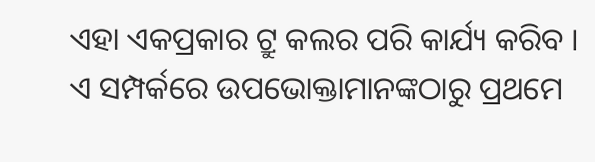ଏହା ଏକପ୍ରକାର ଟ୍ରୁ କଲର ପରି କାର୍ଯ୍ୟ କରିବ ।
ଏ ସମ୍ପର୍କରେ ଉପଭୋକ୍ତାମାନଙ୍କଠାରୁ ପ୍ରଥମେ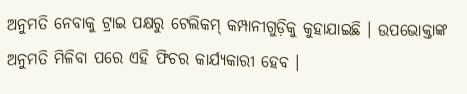ଅନୁମତି ନେବାକୁ ଟ୍ରାଇ ପକ୍ଷରୁ ଟେଲିକମ୍ କମ୍ପାନୀଗୁଡ଼ିକୁ କୁହାଯାଇଛି । ଉପଭୋକ୍ତାଙ୍କ ଅନୁମତି ମିଳିବା ପରେ ଏହି ଫିଚର କାର୍ଯ୍ୟକାରୀ ହେବ ।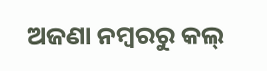ଅଜଣା ନମ୍ବରରୁ କଲ୍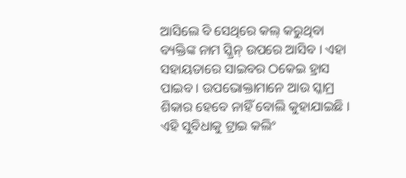ଆସିଲେ ବି ସେଥିରେ କଲ୍ କରୁଥିବା ବ୍ୟକ୍ତିଙ୍କ ନାମ ସ୍କ୍ରିନ୍ ଉପରେ ଆସିବ । ଏହା ସହାୟତାରେ ସାଇବର ଠକେଇ ହ୍ରାସ ପାଇବ । ଉପଭୋକ୍ତାମାନେ ଆଉ ସ୍କାମ୍ର ଶିକାର ହେବେ ନାହିଁ ବୋଲି କୁହାଯାଇଛି ।
ଏହି ସୁବିଧାକୁ ଟ୍ରାଇ କଲିଂ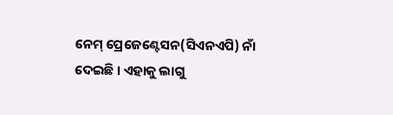ନେମ୍ ପ୍ରେଜେଣ୍ଟେସନ(ସିଏନଏପି) ନାଁ ଦେଇଛି। ଏହାକୁ ଲାଗୁ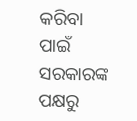କରିବା ପାଇଁ ସରକାରଙ୍କ ପକ୍ଷରୁ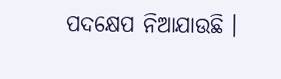ପଦକ୍ଷେପ ନିଆଯାଉଛି ।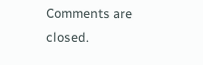Comments are closed.